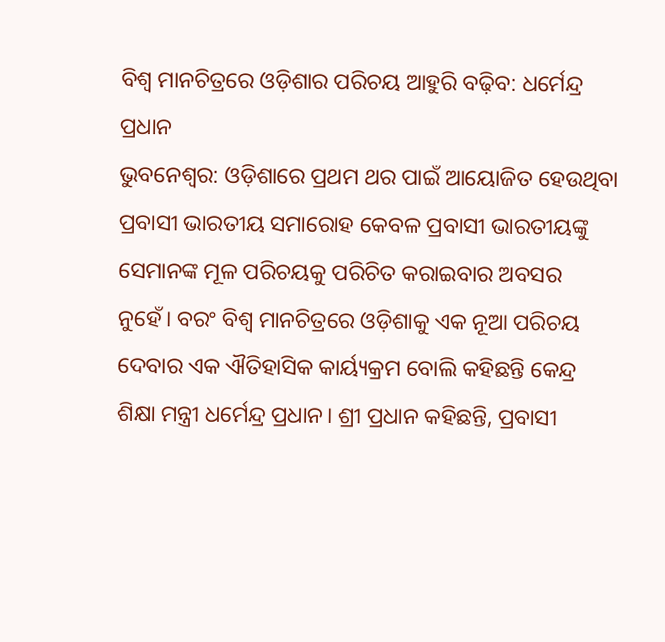ବିଶ୍ବ ମାନଚିତ୍ରରେ ଓଡ଼ିଶାର ପରିଚୟ ଆହୁରି ବଢ଼ିବ: ଧର୍ମେନ୍ଦ୍ର ପ୍ରଧାନ
ଭୁବନେଶ୍ବର: ଓଡ଼ିଶାରେ ପ୍ରଥମ ଥର ପାଇଁ ଆୟୋଜିତ ହେଉଥିବା ପ୍ରବାସୀ ଭାରତୀୟ ସମାରୋହ କେବଳ ପ୍ରବାସୀ ଭାରତୀୟଙ୍କୁ ସେମାନଙ୍କ ମୂଳ ପରିଚୟକୁ ପରିଚିତ କରାଇବାର ଅବସର ନୁହେଁ। ବରଂ ବିଶ୍ୱ ମାନଚିତ୍ରରେ ଓଡ଼ିଶାକୁ ଏକ ନୂଆ ପରିଚୟ ଦେବାର ଏକ ଐତିହାସିକ କାର୍ୟ୍ୟକ୍ରମ ବୋଲି କହିଛନ୍ତି କେନ୍ଦ୍ର ଶିକ୍ଷା ମନ୍ତ୍ରୀ ଧର୍ମେନ୍ଦ୍ର ପ୍ରଧାନ। ଶ୍ରୀ ପ୍ରଧାନ କହିଛନ୍ତି, ପ୍ରବାସୀ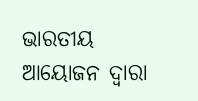ଭାରତୀୟ ଆୟୋଜନ ଦ୍ୱାରା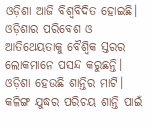ଓଡ଼ିଶା ଆଜି ବିଶ୍ୱବିଦିତ ହୋଇଛି। ଓଡ଼ିଶାର ପରିବେଶ ଓ ଆତିଥେୟତାକୁ ବୈଶ୍ୱିକ ସ୍ତରର ଲୋକମାନେ ପସନ୍ଦ କରୁଛନ୍ତି। ଓଡ଼ିଶା ହେଉଛି ଶାନ୍ତିର ମାଟି। କଳିଙ୍ଗ ଯୁଦ୍ଧର ପରିଚୟ ଶାନ୍ତି ପାଇଁ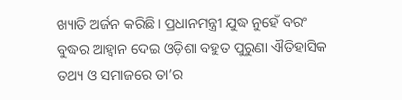ଖ୍ୟାତି ଅର୍ଜନ କରିଛି। ପ୍ରଧାନମନ୍ତ୍ରୀ ଯୁଦ୍ଧ ନୁହେଁ ବରଂ ବୁଦ୍ଧର ଆହ୍ୱାନ ଦେଇ ଓଡ଼ିଶା ବହୁତ ପୁରୁଣା ଐତିହାସିକ ତଥ୍ୟ ଓ ସମାଜରେ ତା’ର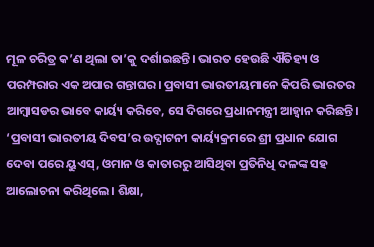ମୂଳ ଚରିତ୍ର କ’ଣ ଥିଲା ତା’କୁ ଦର୍ଶାଇଛନ୍ତି। ଭାରତ ହେଉଛି ଐତିହ୍ୟ ଓ ପରମ୍ପରାର ଏକ ଅପାର ଗନ୍ତାଘର। ପ୍ରବାସୀ ଭାରତୀୟମାନେ କିପରି ଭାରତର ଆମ୍ବାସଡର ଭାବେ କାର୍ୟ୍ୟ କରିବେ, ସେ ଦିଗରେ ପ୍ରଧାନମନ୍ତ୍ରୀ ଆହ୍ୱାନ କରିଛନ୍ତି। ‘ପ୍ରବାସୀ ଭାରତୀୟ ଦିବସ’ର ଉଦ୍ଘାଟନୀ କାର୍ୟ୍ୟକ୍ରମରେ ଶ୍ରୀ ପ୍ରଧାନ ଯୋଗ ଦେବା ପରେ ୟୁଏସ୍, ଓମାନ ଓ କାତାରରୁ ଆସିଥିବା ପ୍ରତିନିଧି ଦଳଙ୍କ ସହ ଆଲୋଚନା କରିଥିଲେ। ଶିକ୍ଷା,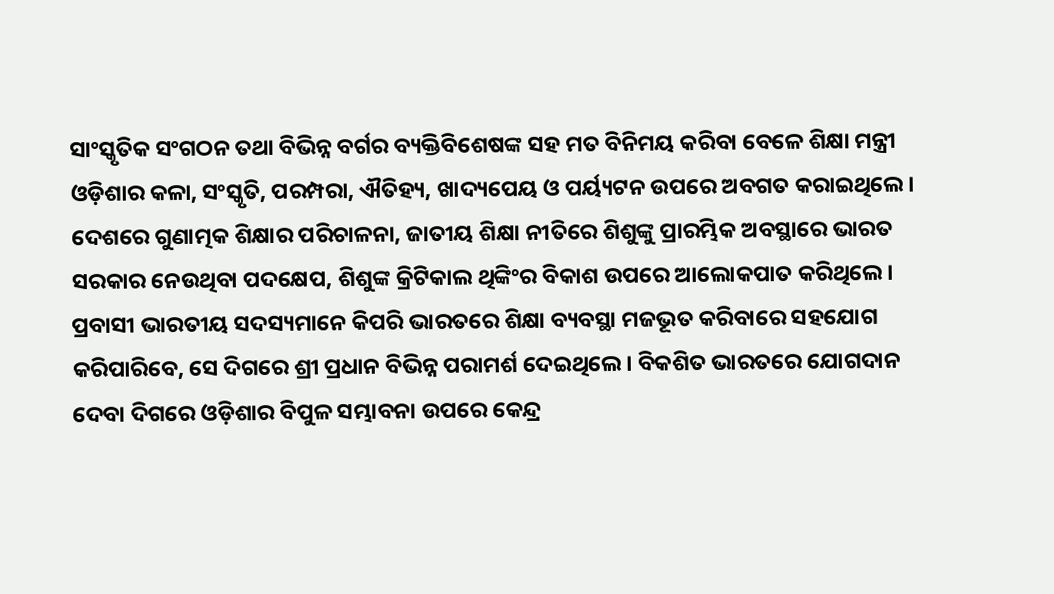ସାଂସ୍କୃତିକ ସଂଗଠନ ତଥା ବିଭିନ୍ନ ବର୍ଗର ବ୍ୟକ୍ତିବିଶେଷଙ୍କ ସହ ମତ ବିନିମୟ କରିବା ବେଳେ ଶିକ୍ଷା ମନ୍ତ୍ରୀ ଓଡ଼ିଶାର କଳା, ସଂସ୍କୃତି, ପରମ୍ପରା, ଐତିହ୍ୟ, ଖାଦ୍ୟପେୟ ଓ ପର୍ୟ୍ୟଟନ ଉପରେ ଅବଗତ କରାଇଥିଲେ। ଦେଶରେ ଗୁଣାତ୍ମକ ଶିକ୍ଷାର ପରିଚାଳନା, ଜାତୀୟ ଶିକ୍ଷା ନୀତିରେ ଶିଶୁଙ୍କୁ ପ୍ରାରମ୍ଭିକ ଅବସ୍ଥାରେ ଭାରତ ସରକାର ନେଉଥିବା ପଦକ୍ଷେପ, ଶିଶୁଙ୍କ କ୍ରିଟିକାଲ ଥିଙ୍କିଂର ବିକାଶ ଉପରେ ଆଲୋକପାତ କରିଥିଲେ। ପ୍ରବାସୀ ଭାରତୀୟ ସଦସ୍ୟମାନେ କିପରି ଭାରତରେ ଶିକ୍ଷା ବ୍ୟବସ୍ଥା ମଜଭୂତ କରିବାରେ ସହଯୋଗ କରିପାରିବେ, ସେ ଦିଗରେ ଶ୍ରୀ ପ୍ରଧାନ ବିଭିନ୍ନ ପରାମର୍ଶ ଦେଇଥିଲେ। ବିକଶିତ ଭାରତରେ ଯୋଗଦାନ ଦେବା ଦିଗରେ ଓଡ଼ିଶାର ବିପୁଳ ସମ୍ଭାବନା ଉପରେ କେନ୍ଦ୍ର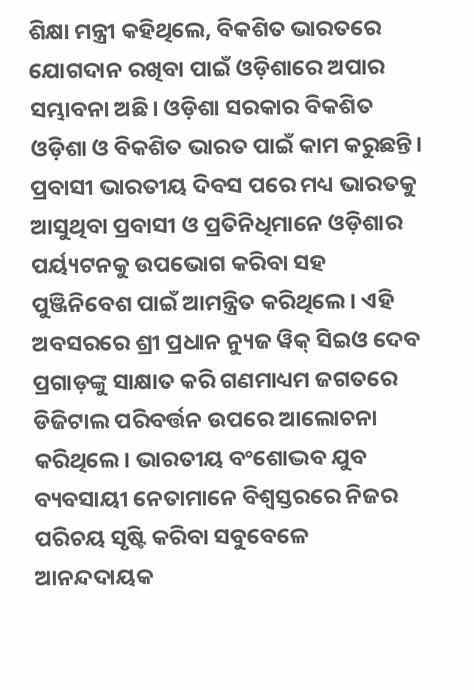ଶିକ୍ଷା ମନ୍ତ୍ରୀ କହିଥିଲେ, ବିକଶିତ ଭାରତରେ ଯୋଗଦାନ ରଖିବା ପାଇଁ ଓଡ଼ିଶାରେ ଅପାର ସମ୍ଭାବନା ଅଛି। ଓଡ଼ିଶା ସରକାର ବିକଶିତ ଓଡ଼ିଶା ଓ ବିକଶିତ ଭାରତ ପାଇଁ କାମ କରୁଛନ୍ତି। ପ୍ରବାସୀ ଭାରତୀୟ ଦିବସ ପରେ ମଧ୍ୟ ଭାରତକୁ ଆସୁଥିବା ପ୍ରବାସୀ ଓ ପ୍ରତିନିଧିମାନେ ଓଡ଼ିଶାର ପର୍ୟ୍ୟଟନକୁ ଉପଭୋଗ କରିବା ସହ ପୁଞ୍ଜିନିବେଶ ପାଇଁ ଆମନ୍ତ୍ରିତ କରିଥିଲେ। ଏହି ଅବସରରେ ଶ୍ରୀ ପ୍ରଧାନ ନ୍ୟୁଜ ୱିକ୍ ସିଇଓ ଦେବ ପ୍ରଗାଡ଼ଙ୍କୁ ସାକ୍ଷାତ କରି ଗଣମାଧ୍ୟମ ଜଗତରେ ଡିଜିଟାଲ ପରିବର୍ତ୍ତନ ଉପରେ ଆଲୋଚନା କରିଥିଲେ। ଭାରତୀୟ ବଂଶୋଦ୍ଭବ ଯୁବ ବ୍ୟବସାୟୀ ନେତାମାନେ ବିଶ୍ୱସ୍ତରରେ ନିଜର ପରିଚୟ ସୃଷ୍ଟି କରିବା ସବୁବେଳେ ଆନନ୍ଦଦାୟକ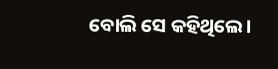ବୋଲି ସେ କହିଥିଲେ।